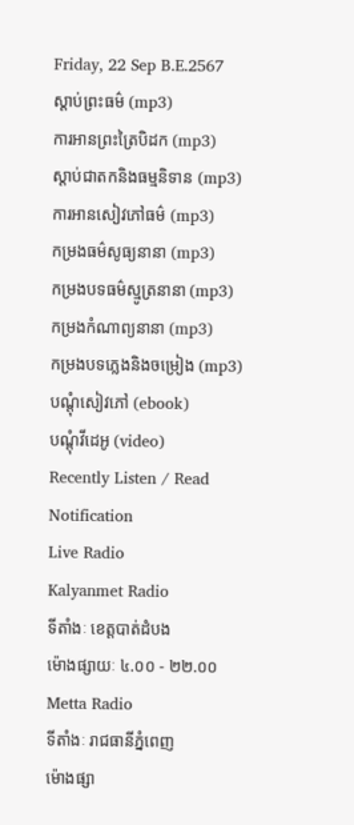Friday, 22 Sep B.E.2567
ស្តាប់ព្រះធម៌ (mp3)
ការអានព្រះត្រៃបិដក (mp3)
ស្តាប់ជាតកនិងធម្មនិទាន (mp3)
ការអានសៀវភៅធម៌ (mp3)
កម្រងធម៌សូធ្យនានា (mp3)
កម្រងបទធម៌ស្មូត្រនានា (mp3)
កម្រងកំណាព្យនានា (mp3)
កម្រងបទភ្លេងនិងចម្រៀង (mp3)
បណ្តុំសៀវភៅ (ebook)
បណ្តុំវីដេអូ (video)
Recently Listen / Read
Notification
Live Radio
Kalyanmet Radio
ទីតាំងៈ ខេត្តបាត់ដំបង
ម៉ោងផ្សាយៈ ៤.០០ - ២២.០០
Metta Radio
ទីតាំងៈ រាជធានីភ្នំពេញ
ម៉ោងផ្សា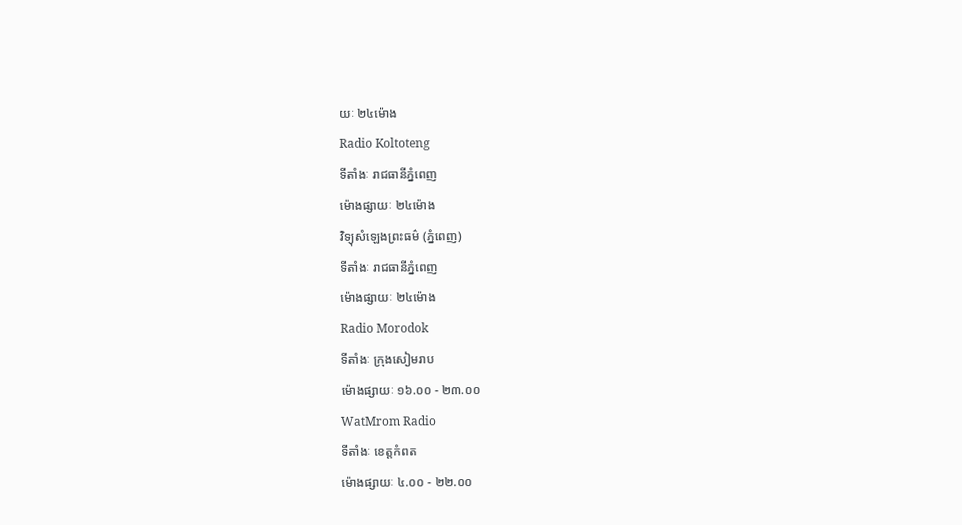យៈ ២៤ម៉ោង
Radio Koltoteng
ទីតាំងៈ រាជធានីភ្នំពេញ
ម៉ោងផ្សាយៈ ២៤ម៉ោង
វិទ្យុសំឡេងព្រះធម៌ (ភ្នំពេញ)
ទីតាំងៈ រាជធានីភ្នំពេញ
ម៉ោងផ្សាយៈ ២៤ម៉ោង
Radio Morodok
ទីតាំងៈ ក្រុងសៀមរាប
ម៉ោងផ្សាយៈ ១៦.០០ - ២៣.០០
WatMrom Radio
ទីតាំងៈ ខេត្តកំពត
ម៉ោងផ្សាយៈ ៤.០០ - ២២.០០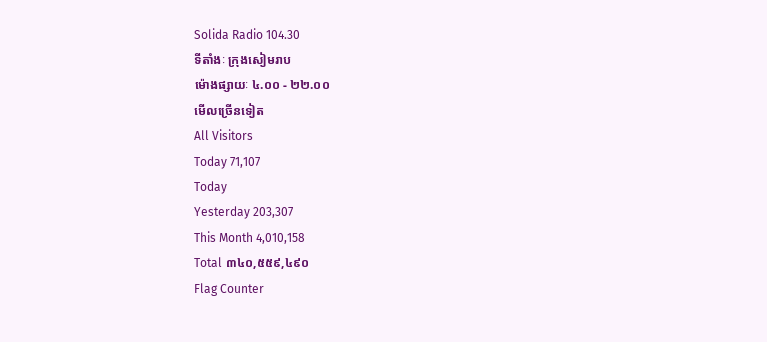Solida Radio 104.30
ទីតាំងៈ ក្រុងសៀមរាប
ម៉ោងផ្សាយៈ ៤.០០ - ២២.០០
មើលច្រើនទៀត
All Visitors
Today 71,107
Today
Yesterday 203,307
This Month 4,010,158
Total ៣៤០,៥៥៩,៤៩០
Flag Counter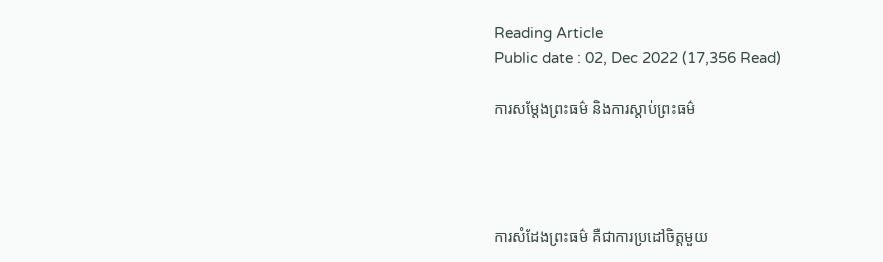Reading Article
Public date : 02, Dec 2022 (17,356 Read)

ការសម្តែងព្រះធម៌ និងការស្តាប់ព្រះធម៌




ការសំដែងព្រះធម៌ គឺជាការប្រដៅចិត្តមួយ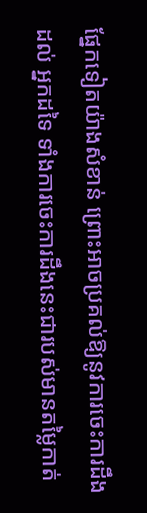ផ្នែកទៀតយ៉ាងសំខាន់ ព្រោះអាចប្រគល់ឱ្យនូវការចេះការដឹងដល់ អ្នកដទៃ ទាំងការចេះការដឹងនេះជារបស់មានតម្លៃកាត់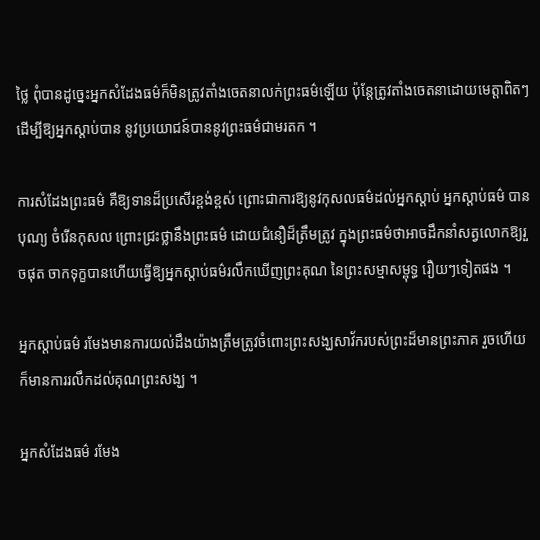ថ្លៃ ពុំបានដូច្នេះអ្នកសំដែងធម៌ក៏មិនត្រូវតាំងចេតនាលក់ព្រះធម៌ឡើយ ប៉ុន្តែត្រូវតាំងចេតនាដោយមេត្តាពិតៗ ដើម្បីឱ្យអ្នកស្តាប់បាន នូវប្រយោជន៍បាននូវព្រះធម៌ជាមរតក ។

ការសំដែងព្រះធម៌ គឺឱ្យទានដ៏ប្រសើរខ្ពង់ខ្ពស់ ព្រោះជាការឱ្យនូវកុសលធម៌ដល់អ្នកស្តាប់ អ្នកស្តាប់ធម៌ បានបុណ្យ ចំរើនកុសល ព្រោះជ្រះថ្លានឹងព្រះធម៌ ដោយជំនឿដ៏ត្រឹមត្រូវ ក្នុងព្រះធម៌ថាអាចដឹកនាំសត្វលោកឱ្យរួចផុត ចាកទុក្ខបានហើយធ្វើឱ្យអ្នកស្តាប់ធម៌រលឹកឃើញព្រះគុណ នៃព្រះសម្មាសម្ពុទ្ធ រឿយៗទៀតផង ។

អ្នកស្តាប់ធម៌ រមែងមានការយល់ដឹងយ៉ាងត្រឹមត្រូវចំពោះព្រះសង្ឃសាវ័ករបស់ព្រះដ៏មានព្រះភាគ រួចហើយក៏មានការរលឹកដល់គុណព្រះសង្ឃ ។

អ្នកសំដែងធម៌ រមែង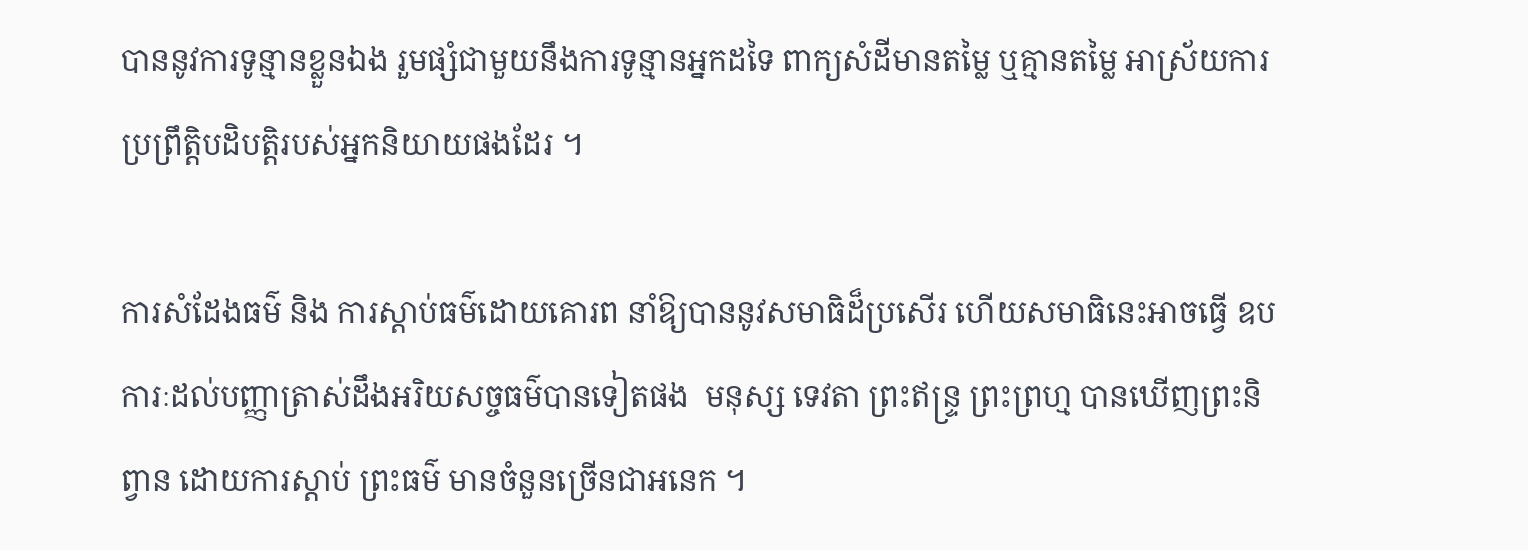បាននូវការទូន្មានខ្លួនឯង រួមផ្សំជាមួយនឹងការទូន្មានអ្នកដទៃ ពាក្យសំដីមានតម្លៃ ឬគ្មានតម្លៃ អាស្រ័យការប្រព្រឹត្តិបដិបត្តិរបស់អ្នកនិយាយផងដែរ ។

ការសំដែងធម៌ និង ការស្តាប់ធម៌ដោយគោរព នាំឱ្យបាននូវសមាធិដ៏ប្រសើរ ហើយសមាធិនេះអាចធ្វើ ឧបការៈដល់បញ្ញាត្រាស់ដឹងអរិយសច្ចធម៌បានទៀតផង  មនុស្ស ទេវតា ព្រះឥន្ទ្រ ព្រះព្រហ្ម បានឃើញព្រះនិព្វាន ដោយការស្តាប់ ព្រះធម៌ មានចំនួនច្រើនជាអនេក ។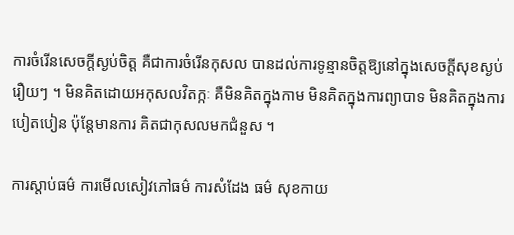ការចំរើនសេចក្តីស្ងប់ចិត្ត គឺជាការចំរើនកុសល បានដល់ការទូន្មានចិត្តឱ្យនៅក្នុងសេចក្តីសុខស្ងប់រឿយៗ ។ មិនគិតដោយអកុសលវិតក្កៈ គឺមិនគិតក្នុងកាម មិនគិតក្នុងការព្យាបាទ មិនគិតក្នុងការបៀតបៀន ប៉ុន្តែមានការ គិតជាកុសលមកជំនួស ។

ការស្តាប់ធម៌ ការមើលសៀវភៅធម៌ ការសំដែង ធម៌ សុខកាយ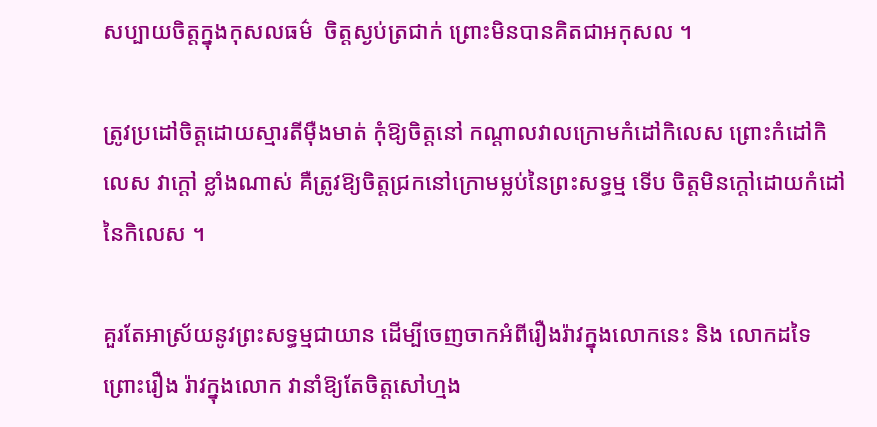សប្បាយចិត្តក្នុងកុសលធម៌  ចិត្តស្ងប់ត្រជាក់ ព្រោះមិនបានគិតជាអកុសល ។

ត្រូវប្រដៅចិត្តដោយស្មារតីម៉ឺងមាត់ កុំឱ្យចិត្តនៅ កណ្តាលវាលក្រោមកំដៅកិលេស ព្រោះកំដៅកិលេស វាក្តៅ ខ្លាំងណាស់ គឺត្រូវឱ្យចិត្តជ្រកនៅក្រោមម្លប់នៃព្រះសទ្ធម្ម ទើប ចិត្តមិនក្តៅដោយកំដៅនៃកិលេស ។

គួរតែអាស្រ័យនូវព្រះសទ្ធម្មជាយាន ដើម្បីចេញចាកអំពីរឿងរ៉ាវក្នុងលោកនេះ និង លោកដទៃ ព្រោះរឿង រ៉ាវក្នុងលោក វានាំឱ្យតែចិត្តសៅហ្មង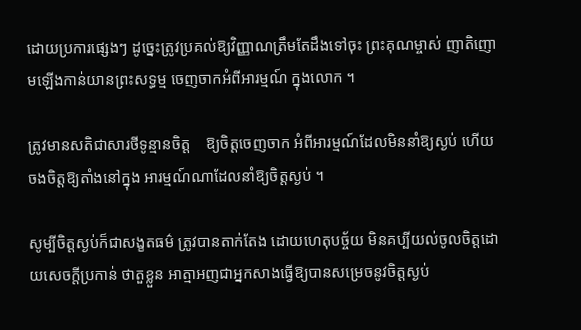ដោយប្រការផ្សេងៗ ដូច្នេះត្រូវប្រគល់ឱ្យវិញ្ញាណត្រឹមតែដឹងទៅចុះ ព្រះគុណម្ចាស់ ញាតិញោមឡើងកាន់យានព្រះសទ្ធម្ម ចេញចាកអំពីអារម្មណ៍ ក្នុងលោក ។

ត្រូវមានសតិជាសារថីទូន្មានចិត្ត    ឱ្យចិត្តចេញចាក អំពីអារម្មណ៍ដែលមិននាំឱ្យស្ងប់ ហើយចងចិត្តឱ្យតាំងនៅក្នុង អារម្មណ៍ណាដែលនាំឱ្យចិត្តស្ងប់ ។

សូម្បីចិត្តស្ងប់ក៏ជាសង្ខតធម៌ ត្រូវបានតាក់តែង ដោយហេតុបច្ច័យ មិនគប្បីយល់ចូលចិត្តដោយសេចក្តីប្រកាន់ ថាតួខ្លួន អាត្មាអញជាអ្នកសាងធ្វើឱ្យបានសម្រេចនូវចិត្តស្ងប់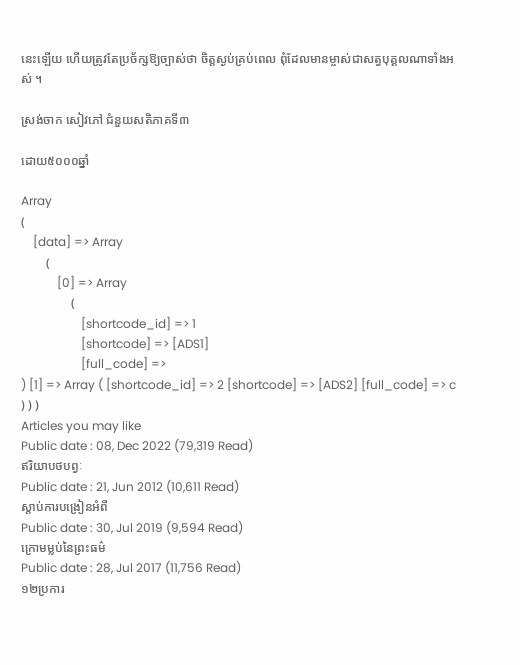នេះឡើយ ហើយត្រូវតែប្រច័ក្សឱ្យច្បាស់ថា ចិត្តស្ងប់គ្រប់ពេល ពុំដែលមានម្ចាស់ជាសត្វបុគ្គលណាទាំងអស់ ។

ស្រង់ចាក សៀវភៅ ជំនួយសតិភាគទី៣

ដោយ៥០០០ឆ្នាំ

Array
(
    [data] => Array
        (
            [0] => Array
                (
                    [shortcode_id] => 1
                    [shortcode] => [ADS1]
                    [full_code] =>
) [1] => Array ( [shortcode_id] => 2 [shortcode] => [ADS2] [full_code] => c ) ) )
Articles you may like
Public date : 08, Dec 2022 (79,319 Read)
ឥរិយាបថបព្វៈ
Public date : 21, Jun 2012 (10,611 Read)
ស្តាប់ការបង្រៀនអំពី
Public date : 30, Jul 2019 (9,594 Read)
ក្រោមម្លប់នៃព្រះធម៌
Public date : 28, Jul 2017 (11,756 Read)
១២ប្រការ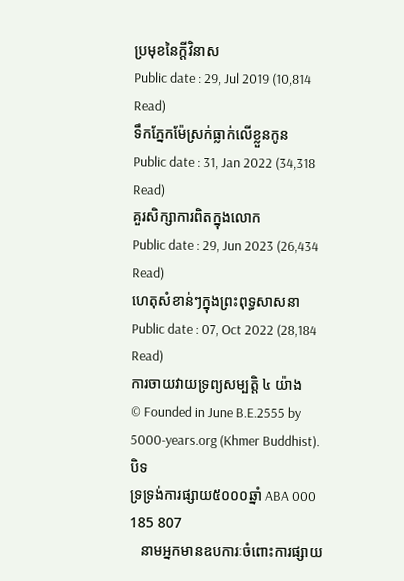ប្រមុខនៃក្តីវិនាស
Public date : 29, Jul 2019 (10,814 Read)
ទឹកភ្នែកម៉ែស្រក់ធ្លាក់លើខ្លួនកូន
Public date : 31, Jan 2022 (34,318 Read)
គួរសិក្សាការពិតក្នុងលោក
Public date : 29, Jun 2023 (26,434 Read)
ហេតុសំខាន់ៗក្នុងព្រះពុទ្ធសាសនា
Public date : 07, Oct 2022 (28,184 Read)
ការចាយវាយទ្រព្យសម្បត្តិ ៤ យ៉ាង
© Founded in June B.E.2555 by 5000-years.org (Khmer Buddhist).
បិទ
ទ្រទ្រង់ការផ្សាយ៥០០០ឆ្នាំ ABA 000 185 807
   នាមអ្នកមានឧបការៈចំពោះការផ្សាយ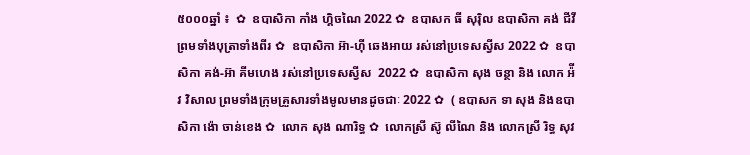៥០០០ឆ្នាំ ៖  ✿  ឧបាសិកា កាំង ហ្គិចណៃ 2022 ✿  ឧបាសក ធី សុរ៉ិល ឧបាសិកា គង់ ជីវី ព្រមទាំងបុត្រាទាំងពីរ ✿  ឧបាសិកា អ៊ា-ហុី ឆេងអាយ រស់នៅប្រទេសស្វីស 2022 ✿  ឧបាសិកា គង់-អ៊ា គីមហេង រស់នៅប្រទេសស្វីស  2022 ✿  ឧបាសិកា សុង ចន្ថា និង លោក អ៉ីវ វិសាល ព្រមទាំងក្រុមគ្រួសារទាំងមូលមានដូចជាៈ 2022 ✿  ( ឧបាសក ទា សុង និងឧបាសិកា ង៉ោ ចាន់ខេង ✿  លោក សុង ណារិទ្ធ ✿  លោកស្រី ស៊ូ លីណៃ និង លោកស្រី រិទ្ធ សុវ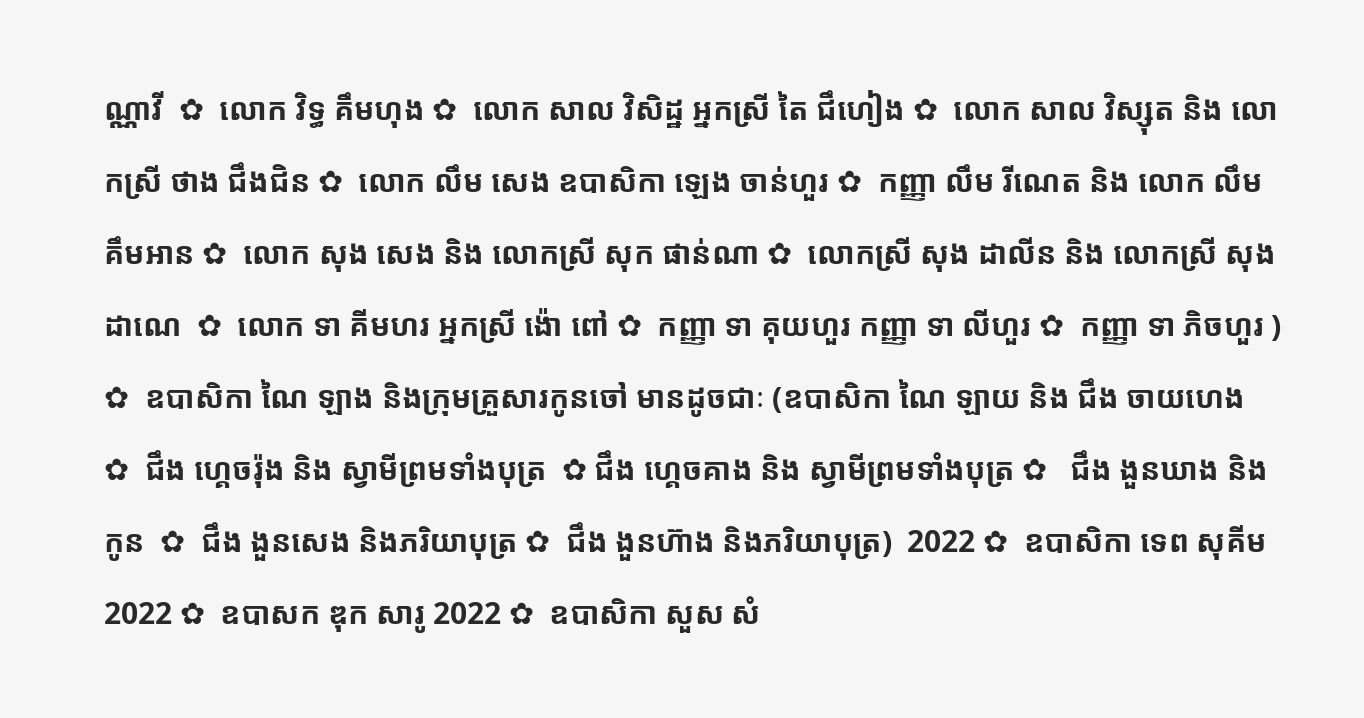ណ្ណាវី  ✿  លោក វិទ្ធ គឹមហុង ✿  លោក សាល វិសិដ្ឋ អ្នកស្រី តៃ ជឹហៀង ✿  លោក សាល វិស្សុត និង លោកស្រី ថាង ជឹងជិន ✿  លោក លឹម សេង ឧបាសិកា ឡេង ចាន់ហួរ ✿  កញ្ញា លឹម រីណេត និង លោក លឹម គឹមអាន ✿  លោក សុង សេង និង លោកស្រី សុក ផាន់ណា ✿  លោកស្រី សុង ដាលីន និង លោកស្រី សុង ដាណេ  ✿  លោក ទា គីមហរ អ្នកស្រី ង៉ោ ពៅ ✿  កញ្ញា ទា គុយហួរ កញ្ញា ទា លីហួរ ✿  កញ្ញា ទា ភិចហួរ ) ✿  ឧបាសិកា ណៃ ឡាង និងក្រុមគ្រួសារកូនចៅ មានដូចជាៈ (ឧបាសិកា ណៃ ឡាយ និង ជឹង ចាយហេង  ✿  ជឹង ហ្គេចរ៉ុង និង ស្វាមីព្រមទាំងបុត្រ  ✿ ជឹង ហ្គេចគាង និង ស្វាមីព្រមទាំងបុត្រ ✿   ជឹង ងួនឃាង និងកូន  ✿  ជឹង ងួនសេង និងភរិយាបុត្រ ✿  ជឹង ងួនហ៊ាង និងភរិយាបុត្រ)  2022 ✿  ឧបាសិកា ទេព សុគីម 2022 ✿  ឧបាសក ឌុក សារូ 2022 ✿  ឧបាសិកា សួស សំ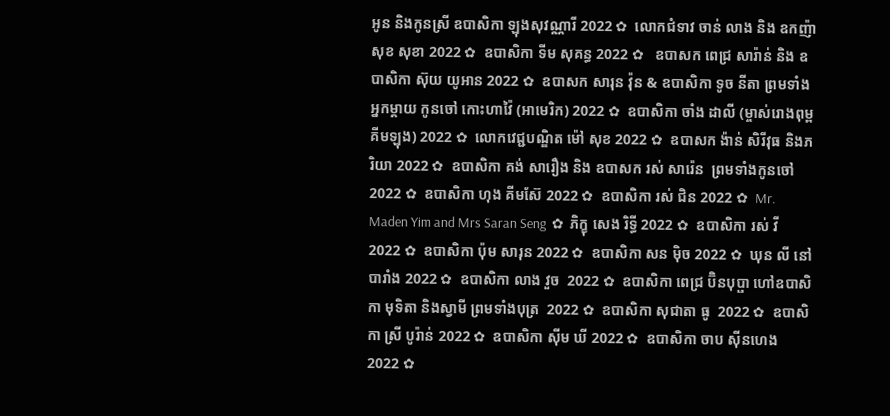អូន និងកូនស្រី ឧបាសិកា ឡុងសុវណ្ណារី 2022 ✿  លោកជំទាវ ចាន់ លាង និង ឧកញ៉ា សុខ សុខា 2022 ✿  ឧបាសិកា ទីម សុគន្ធ 2022 ✿   ឧបាសក ពេជ្រ សារ៉ាន់ និង ឧបាសិកា ស៊ុយ យូអាន 2022 ✿  ឧបាសក សារុន វ៉ុន & ឧបាសិកា ទូច នីតា ព្រមទាំងអ្នកម្តាយ កូនចៅ កោះហាវ៉ៃ (អាមេរិក) 2022 ✿  ឧបាសិកា ចាំង ដាលី (ម្ចាស់រោងពុម្ពគីមឡុង) 2022 ✿  លោកវេជ្ជបណ្ឌិត ម៉ៅ សុខ 2022 ✿  ឧបាសក ង៉ាន់ សិរីវុធ និងភរិយា 2022 ✿  ឧបាសិកា គង់ សារឿង និង ឧបាសក រស់ សារ៉េន  ព្រមទាំងកូនចៅ 2022 ✿  ឧបាសិកា ហុង គីមស៊ែ 2022 ✿  ឧបាសិកា រស់ ជិន 2022 ✿  Mr. Maden Yim and Mrs Saran Seng  ✿  ភិក្ខុ សេង រិទ្ធី 2022 ✿  ឧបាសិកា រស់ វី 2022 ✿  ឧបាសិកា ប៉ុម សារុន 2022 ✿  ឧបាសិកា សន ម៉ិច 2022 ✿  ឃុន លី នៅបារាំង 2022 ✿  ឧបាសិកា លាង វួច  2022 ✿  ឧបាសិកា ពេជ្រ ប៊ិនបុប្ផា ហៅឧបាសិកា មុទិតា និងស្វាមី ព្រមទាំងបុត្រ  2022 ✿  ឧបាសិកា សុជាតា ធូ  2022 ✿  ឧបាសិកា ស្រី បូរ៉ាន់ 2022 ✿  ឧបាសិកា ស៊ីម ឃី 2022 ✿  ឧបាសិកា ចាប ស៊ីនហេង 2022 ✿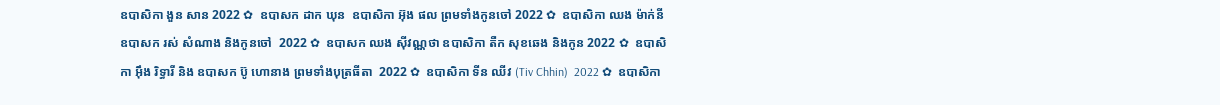ឧបាសិកា ងួន សាន 2022 ✿  ឧបាសក ដាក ឃុន  ឧបាសិកា អ៊ុង ផល ព្រមទាំងកូនចៅ 2022 ✿  ឧបាសិកា ឈង ម៉ាក់នី ឧបាសក រស់ សំណាង និងកូនចៅ  2022 ✿  ឧបាសក ឈង សុីវណ្ណថា ឧបាសិកា តឺក សុខឆេង និងកូន 2022 ✿  ឧបាសិកា អុឹង រិទ្ធារី និង ឧបាសក ប៊ូ ហោនាង ព្រមទាំងបុត្រធីតា  2022 ✿  ឧបាសិកា ទីន ឈីវ (Tiv Chhin)  2022 ✿  ឧបាសិកា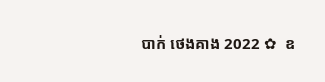បាក់ ថេងគាង 2022 ✿  ឧ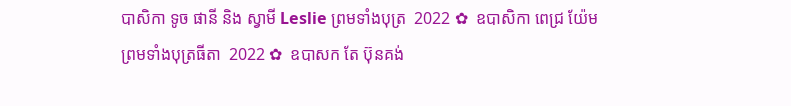បាសិកា ទូច ផានី និង ស្វាមី Leslie ព្រមទាំងបុត្រ  2022 ✿  ឧបាសិកា ពេជ្រ យ៉ែម ព្រមទាំងបុត្រធីតា  2022 ✿  ឧបាសក តែ ប៊ុនគង់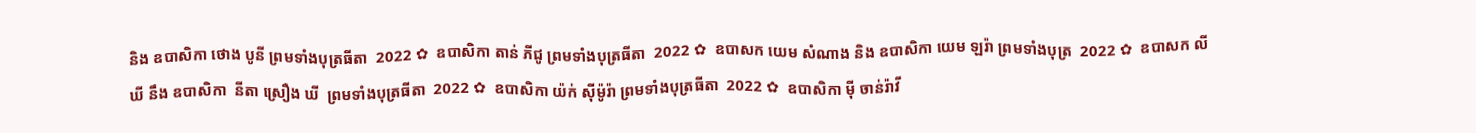និង ឧបាសិកា ថោង បូនី ព្រមទាំងបុត្រធីតា  2022 ✿  ឧបាសិកា តាន់ ភីជូ ព្រមទាំងបុត្រធីតា  2022 ✿  ឧបាសក យេម សំណាង និង ឧបាសិកា យេម ឡរ៉ា ព្រមទាំងបុត្រ  2022 ✿  ឧបាសក លី ឃី នឹង ឧបាសិកា  នីតា ស្រឿង ឃី  ព្រមទាំងបុត្រធីតា  2022 ✿  ឧបាសិកា យ៉ក់ សុីម៉ូរ៉ា ព្រមទាំងបុត្រធីតា  2022 ✿  ឧបាសិកា មុី ចាន់រ៉ាវី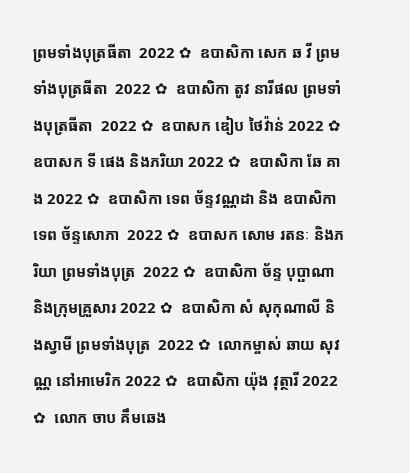ព្រមទាំងបុត្រធីតា  2022 ✿  ឧបាសិកា សេក ឆ វី ព្រមទាំងបុត្រធីតា  2022 ✿  ឧបាសិកា តូវ នារីផល ព្រមទាំងបុត្រធីតា  2022 ✿  ឧបាសក ឌៀប ថៃវ៉ាន់ 2022 ✿  ឧបាសក ទី ផេង និងភរិយា 2022 ✿  ឧបាសិកា ឆែ គាង 2022 ✿  ឧបាសិកា ទេព ច័ន្ទវណ្ណដា និង ឧបាសិកា ទេព ច័ន្ទសោភា  2022 ✿  ឧបាសក សោម រតនៈ និងភរិយា ព្រមទាំងបុត្រ  2022 ✿  ឧបាសិកា ច័ន្ទ បុប្ផាណា និងក្រុមគ្រួសារ 2022 ✿  ឧបាសិកា សំ សុកុណាលី និងស្វាមី ព្រមទាំងបុត្រ  2022 ✿  លោកម្ចាស់ ឆាយ សុវណ្ណ នៅអាមេរិក 2022 ✿  ឧបាសិកា យ៉ុង វុត្ថារី 2022 ✿  លោក ចាប គឹមឆេង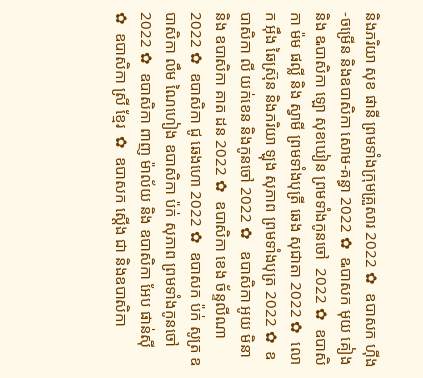និងភរិយា សុខ ផានី ព្រមទាំងក្រុមគ្រួសារ 2022 ✿  ឧបាសក ហ៊ីង-ចម្រើន និងឧបាសិកា សោម-គន្ធា 2022 ✿  ឩបាសក មុយ គៀង និង ឩបាសិកា ឡោ សុខឃៀន ព្រមទាំងកូនចៅ  2022 ✿  ឧបាសិកា ម៉ម ផល្លី និង ស្វាមី ព្រមទាំងបុត្រី ឆេង សុជាតា 2022 ✿  លោក អ៊ឹង ឆៃស្រ៊ុន និងភរិយា ឡុង សុភាព ព្រមទាំងបុត្រ 2022 ✿  ឧបាសិកា លី យក់ខេន និងកូនចៅ 2022 ✿   ឧបាសិកា អូយ មិនា និង ឧបាសិកា គាត ដន 2022 ✿  ឧបាសិកា ខេង ច័ន្ទលីណា 2022 ✿  ឧបាសិកា ជូ ឆេងហោ 2022 ✿  ឧបាសក ប៉ក់ សូត្រ ឧបាសិកា លឹម ណៃហៀង ឧបាសិកា ប៉ក់ សុភាព ព្រមទាំងកូនចៅ  2022 ✿  ឧបាសិកា ពាញ ម៉ាល័យ និង ឧបាសិកា អែប ផាន់ស៊ី  ✿  ឧបាសិកា ស្រី ខ្មែរ  ✿  ឧបាសក ស្តើង ជា និងឧបាសិកា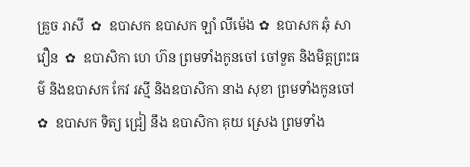គ្រួច រាសី  ✿  ឧបាសក ឧបាសក ឡាំ លីម៉េង ✿  ឧបាសក ឆុំ សាវឿន  ✿  ឧបាសិកា ហេ ហ៊ន ព្រមទាំងកូនចៅ ចៅទួត និងមិត្តព្រះធម៌ និងឧបាសក កែវ រស្មី និងឧបាសិកា នាង សុខា ព្រមទាំងកូនចៅ ✿  ឧបាសក ទិត្យ ជ្រៀ នឹង ឧបាសិកា គុយ ស្រេង ព្រមទាំង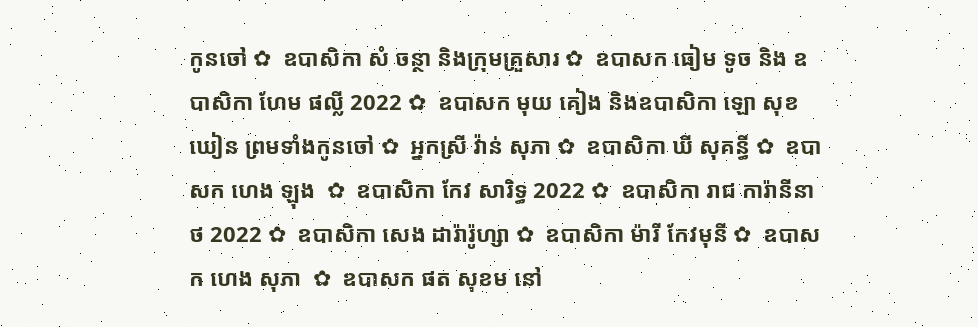កូនចៅ ✿  ឧបាសិកា សំ ចន្ថា និងក្រុមគ្រួសារ ✿  ឧបាសក ធៀម ទូច និង ឧបាសិកា ហែម ផល្លី 2022 ✿  ឧបាសក មុយ គៀង និងឧបាសិកា ឡោ សុខឃៀន ព្រមទាំងកូនចៅ ✿  អ្នកស្រី វ៉ាន់ សុភា ✿  ឧបាសិកា ឃី សុគន្ធី ✿  ឧបាសក ហេង ឡុង  ✿  ឧបាសិកា កែវ សារិទ្ធ 2022 ✿  ឧបាសិកា រាជ ការ៉ានីនាថ 2022 ✿  ឧបាសិកា សេង ដារ៉ារ៉ូហ្សា ✿  ឧបាសិកា ម៉ារី កែវមុនី ✿  ឧបាសក ហេង សុភា  ✿  ឧបាសក ផត សុខម នៅ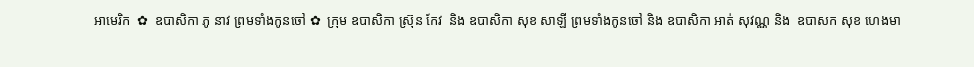អាមេរិក  ✿  ឧបាសិកា ភូ នាវ ព្រមទាំងកូនចៅ ✿  ក្រុម ឧបាសិកា ស្រ៊ុន កែវ  និង ឧបាសិកា សុខ សាឡី ព្រមទាំងកូនចៅ និង ឧបាសិកា អាត់ សុវណ្ណ និង  ឧបាសក សុខ ហេងមា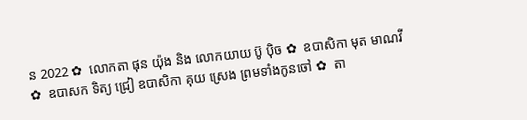ន 2022 ✿  លោកតា ផុន យ៉ុង និង លោកយាយ ប៊ូ ប៉ិច ✿  ឧបាសិកា មុត មាណវី ✿  ឧបាសក ទិត្យ ជ្រៀ ឧបាសិកា គុយ ស្រេង ព្រមទាំងកូនចៅ ✿  តា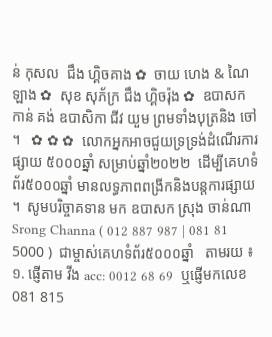ន់ កុសល  ជឹង ហ្គិចគាង ✿  ចាយ ហេង & ណៃ ឡាង ✿  សុខ សុភ័ក្រ ជឹង ហ្គិចរ៉ុង ✿  ឧបាសក កាន់ គង់ ឧបាសិកា ជីវ យួម ព្រមទាំងបុត្រនិង ចៅ ។   ✿ ✿ ✿  លោកអ្នកអាចជួយទ្រទ្រង់ដំណើរការផ្សាយ ៥០០០ឆ្នាំ សម្រាប់ឆ្នាំ២០២២  ដើម្បីគេហទំព័រ៥០០០ឆ្នាំ មានលទ្ធភាពពង្រីកនិងបន្តការផ្សាយ ។  សូមបរិច្ចាគទាន មក ឧបាសក ស្រុង ចាន់ណា Srong Channa ( 012 887 987 | 081 81 5000 )  ជាម្ចាស់គេហទំព័រ៥០០០ឆ្នាំ   តាមរយ ៖ ១. ផ្ញើតាម វីង acc: 0012 68 69  ឬផ្ញើមកលេខ 081 815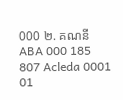000 ២. គណនី ABA 000 185 807 Acleda 0001 01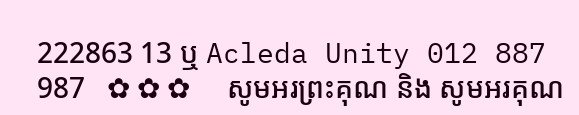222863 13 ឬ Acleda Unity 012 887 987   ✿ ✿ ✿     សូមអរព្រះគុណ និង សូមអរគុណ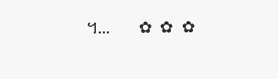។...       ✿  ✿  ✿